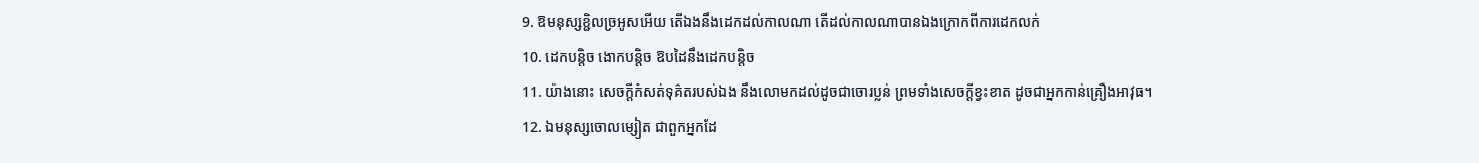9. ឱមនុស្សខ្ជិលច្រអូសអើយ តើឯងនឹងដេកដល់កាលណា តើដល់កាលណាបានឯងក្រោកពីការដេកលក់
10. ដេកបន្តិច ងោកបន្តិច ឱបដៃនឹងដេកបន្តិច
11. យ៉ាងនោះ សេចក្តីកំសត់ទុគ៌តរបស់ឯង នឹងលោមកដល់ដូចជាចោរប្លន់ ព្រមទាំងសេចក្តីខ្វះខាត ដូចជាអ្នកកាន់គ្រឿងអាវុធ។
12. ឯមនុស្សចោលម្សៀត ជាពួកអ្នកដែ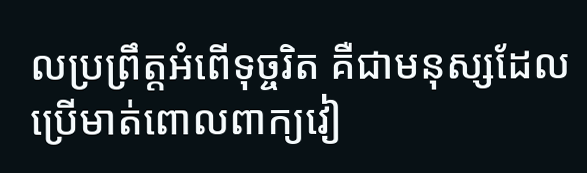លប្រព្រឹត្តអំពើទុច្ចរិត គឺជាមនុស្សដែលប្រើមាត់ពោលពាក្យវៀ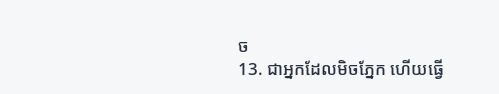ច
13. ជាអ្នកដែលមិចភ្នែក ហើយធ្វើ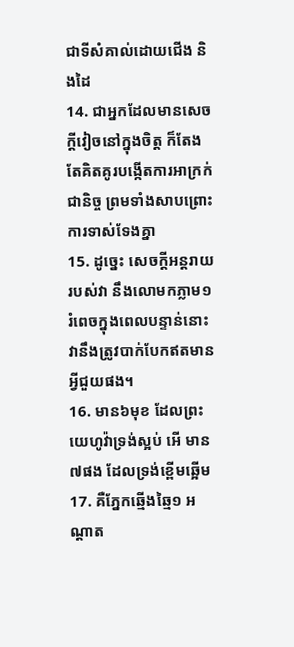ជាទីសំគាល់ដោយជើង និងដៃ
14. ជាអ្នកដែលមានសេចក្តីវៀចនៅក្នុងចិត្ត ក៏តែងតែគិតគូរបង្កើតការអាក្រក់ជានិច្ច ព្រមទាំងសាបព្រោះការទាស់ទែងគ្នា
15. ដូច្នេះ សេចក្តីអន្តរាយរបស់វា នឹងលោមកភ្លាម១រំពេចក្នុងពេលបន្ទាន់នោះ វានឹងត្រូវបាក់បែកឥតមានអ្វីជួយផង។
16. មាន៦មុខ ដែលព្រះយេហូវ៉ាទ្រង់ស្អប់ អើ មាន៧ផង ដែលទ្រង់ខ្ពើមឆ្អើម
17. គឺភ្នែកឆ្មើងឆ្មៃ១ អណ្តាត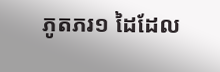ភូតភរ១ ដៃដែល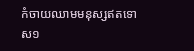កំចាយឈាមមនុស្សឥតទោស១